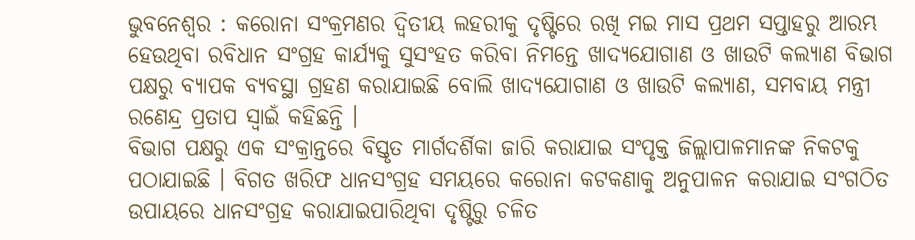ଭୁବନେଶ୍ୱର : କରୋନା ସଂକ୍ରମଣର ଦ୍ୱିତୀୟ ଲହରୀକୁ ଦୃଷ୍ଟିରେ ରଖି ମଇ ମାସ ପ୍ରଥମ ସପ୍ତାହରୁ ଆରମ୍ଭ ହେଉଥିବା ରବିଧାନ ସଂଗ୍ରହ କାର୍ଯ୍ୟକୁ ସୁସଂହତ କରିବା ନିମନ୍ତେ ଖାଦ୍ୟଯୋଗାଣ ଓ ଖାଉଟି କଲ୍ୟାଣ ବିଭାଗ ପକ୍ଷରୁ ବ୍ୟାପକ ବ୍ୟବସ୍ଥା ଗ୍ରହଣ କରାଯାଇଛି ବୋଲି ଖାଦ୍ୟଯୋଗାଣ ଓ ଖାଉଟି କଲ୍ୟାଣ, ସମବାୟ ମନ୍ତ୍ରୀ ରଣେନ୍ଦ୍ର ପ୍ରତାପ ସ୍ୱାଇଁ କହିଛନ୍ତି ।
ବିଭାଗ ପକ୍ଷରୁ ଏକ ସଂକ୍ରାନ୍ତରେ ବିସ୍ତୃତ ମାର୍ଗଦର୍ଶିକା ଜାରି କରାଯାଇ ସଂପୃକ୍ତ ଜିଲ୍ଲାପାଳମାନଙ୍କ ନିକଟକୁ ପଠାଯାଇଛି । ବିଗତ ଖରିଫ ଧାନସଂଗ୍ରହ ସମୟରେ କରୋନା କଟକଣାକୁ ଅନୁପାଳନ କରାଯାଇ ସଂଗଠିତ ଉପାୟରେ ଧାନସଂଗ୍ରହ କରାଯାଇପାରିଥିବା ଦୃଷ୍ଟିରୁ ଚଳିତ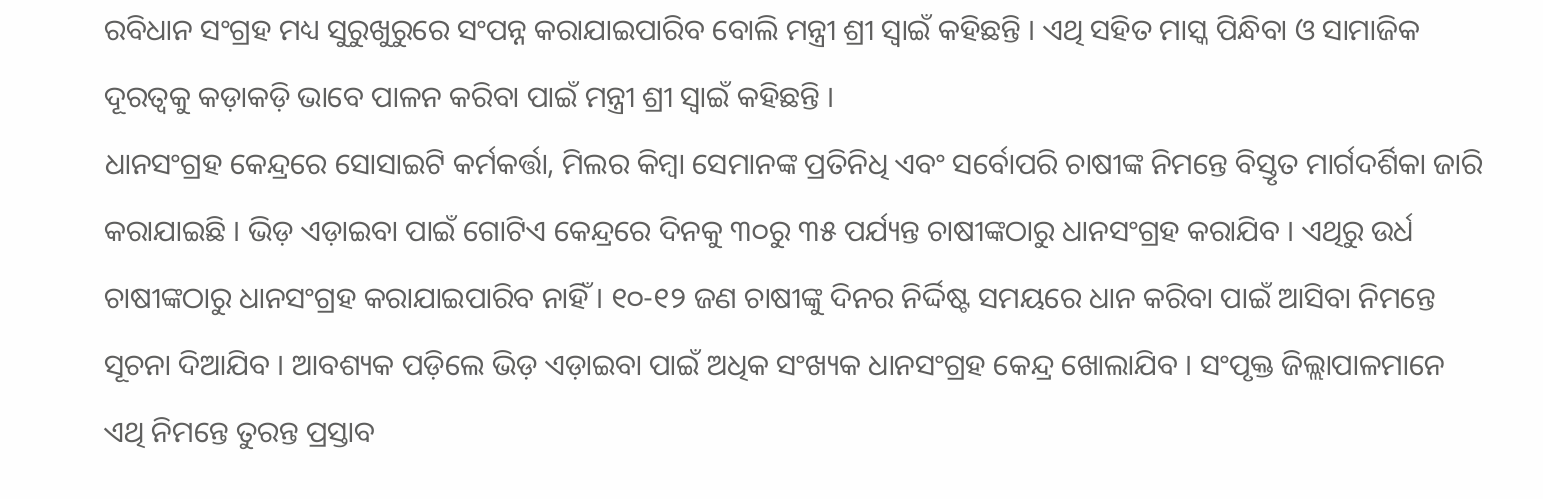ରବିଧାନ ସଂଗ୍ରହ ମଧ୍ୟ ସୁରୁଖୁରୁରେ ସଂପନ୍ନ କରାଯାଇପାରିବ ବୋଲି ମନ୍ତ୍ରୀ ଶ୍ରୀ ସ୍ୱାଇଁ କହିଛନ୍ତି । ଏଥି ସହିତ ମାସ୍କ ପିନ୍ଧିବା ଓ ସାମାଜିକ ଦୂରତ୍ୱକୁ କଡ଼ାକଡ଼ି ଭାବେ ପାଳନ କରିବା ପାଇଁ ମନ୍ତ୍ରୀ ଶ୍ରୀ ସ୍ୱାଇଁ କହିଛନ୍ତି ।
ଧାନସଂଗ୍ରହ କେନ୍ଦ୍ରରେ ସୋସାଇଟି କର୍ମକର୍ତ୍ତା, ମିଲର କିମ୍ବା ସେମାନଙ୍କ ପ୍ରତିନିଧି ଏବଂ ସର୍ବୋପରି ଚାଷୀଙ୍କ ନିମନ୍ତେ ବିସ୍ତୃତ ମାର୍ଗଦର୍ଶିକା ଜାରି କରାଯାଇଛି । ଭିଡ଼ ଏଡ଼ାଇବା ପାଇଁ ଗୋଟିଏ କେନ୍ଦ୍ରରେ ଦିନକୁ ୩୦ରୁ ୩୫ ପର୍ଯ୍ୟନ୍ତ ଚାଷୀଙ୍କଠାରୁ ଧାନସଂଗ୍ରହ କରାଯିବ । ଏଥିରୁ ଉର୍ଧ ଚାଷୀଙ୍କଠାରୁ ଧାନସଂଗ୍ରହ କରାଯାଇପାରିବ ନାହିଁ । ୧୦-୧୨ ଜଣ ଚାଷୀଙ୍କୁ ଦିନର ନିର୍ଦ୍ଦିଷ୍ଟ ସମୟରେ ଧାନ କରିବା ପାଇଁ ଆସିବା ନିମନ୍ତେ ସୂଚନା ଦିଆଯିବ । ଆବଶ୍ୟକ ପଡ଼ିଲେ ଭିଡ଼ ଏଡ଼ାଇବା ପାଇଁ ଅଧିକ ସଂଖ୍ୟକ ଧାନସଂଗ୍ରହ କେନ୍ଦ୍ର ଖୋଲାଯିବ । ସଂପୃକ୍ତ ଜିଲ୍ଲାପାଳମାନେ ଏଥି ନିମନ୍ତେ ତୁରନ୍ତ ପ୍ରସ୍ତାବ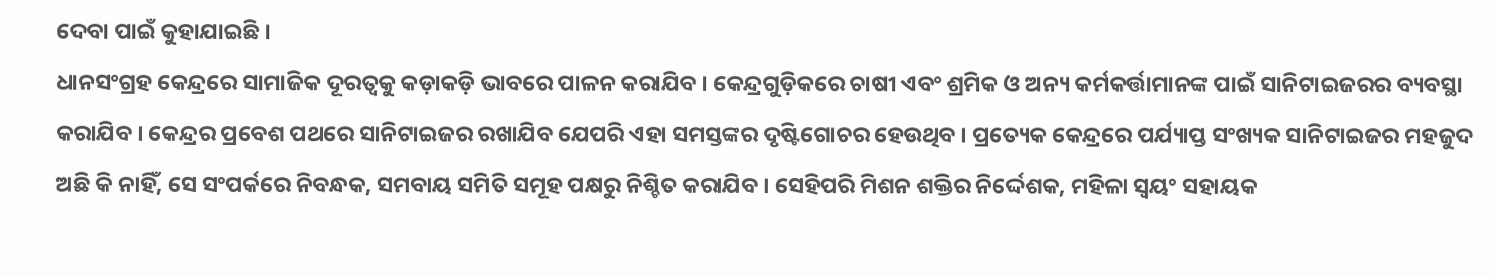ଦେବା ପାଇଁ କୁହାଯାଇଛି ।
ଧାନସଂଗ୍ରହ କେନ୍ଦ୍ରରେ ସାମାଜିକ ଦୂରତ୍ୱକୁ କଡ଼ାକଡ଼ି ଭାବରେ ପାଳନ କରାଯିବ । କେନ୍ଦ୍ରଗୁଡ଼ିକରେ ଚାଷୀ ଏବଂ ଶ୍ରମିକ ଓ ଅନ୍ୟ କର୍ମକର୍ତ୍ତାମାନଙ୍କ ପାଇଁ ସାନିଟାଇଜରର ବ୍ୟବସ୍ଥା କରାଯିବ । କେନ୍ଦ୍ରର ପ୍ରବେଶ ପଥରେ ସାନିଟାଇଜର ରଖାଯିବ ଯେପରି ଏହା ସମସ୍ତଙ୍କର ଦୃଷ୍ଟିଗୋଚର ହେଉଥିବ । ପ୍ରତ୍ୟେକ କେନ୍ଦ୍ରରେ ପର୍ଯ୍ୟାପ୍ତ ସଂଖ୍ୟକ ସାନିଟାଇଜର ମହଜୁଦ ଅଛି କି ନାହିଁ, ସେ ସଂପର୍କରେ ନିବନ୍ଧକ, ସମବାୟ ସମିତି ସମୂହ ପକ୍ଷରୁ ନିଶ୍ଚିତ କରାଯିବ । ସେହିପରି ମିଶନ ଶକ୍ତିର ନିର୍ଦ୍ଦେଶକ, ମହିଳା ସ୍ୱୟଂ ସହାୟକ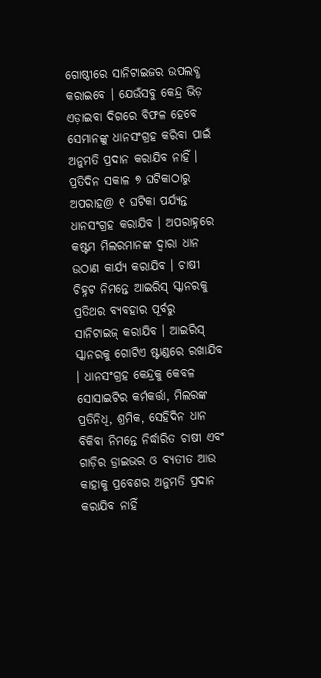ଗୋଷ୍ଠୀରେ ସାନିଟାଇଜର ଉପଲବ୍ଧ କରାଇବେ । ଯେଉଁସବୁ କେନ୍ଦ୍ର ଭିଡ଼ ଏଡ଼ାଇବା ଦିଗରେ ବିଫଳ ହେବେ ସେମାନଙ୍କୁ ଧାନସଂଗ୍ରହ କରିବା ପାଇଁ ଅନୁମତି ପ୍ରଦାନ କରାଯିବ ନାହିଁ ।
ପ୍ରତିଦିନ ସକାଳ ୭ ଘଟିକାଠାରୁ ଅପରାହ@ ୧ ଘଟିକା ପର୍ଯ୍ୟନ୍ତ ଧାନସଂଗ୍ରହ କରାଯିବ । ଅପରାହ୍ନରେ କଷ୍ଟମ ମିଲରମାନଙ୍କ ଦ୍ୱାରା ଧାନ ଉଠାଣ କାର୍ଯ୍ୟ କରାଯିବ । ଚାଷୀ ଚିହ୍ନଟ ନିମନ୍ତେ ଆଇରିସ୍ ସ୍କାନରକୁ ପ୍ରତିଥର ବ୍ୟବହାର ପୂର୍ବରୁ ସାନିଟାଇଜ୍ କରାଯିବ । ଆଇରିସ୍ ସ୍କାନରକୁ ଗୋଟିଏ ଷ୍ଟାଣ୍ଡରେ ରଖାଯିବ । ଧାନସଂଗ୍ରହ କେନ୍ଦ୍ରକୁ କେବଳ ସୋସାଇଟିର କର୍ମକର୍ତ୍ତା, ମିଲରଙ୍କ ପ୍ରତିନିଧି, ଶ୍ରମିକ, ସେହିଦିନ ଧାନ ବିକିବା ନିମନ୍ତେ ନିର୍ଦ୍ଧାରିତ ଚାଷୀ ଏବଂ ଗାଡ଼ିର ଡ୍ରାଇଭର ଓ ବ୍ୟତୀତ ଆଉ କାହାକୁ ପ୍ରବେଶର ଅନୁମତି ପ୍ରଦାନ କରାଯିବ ନାହିଁ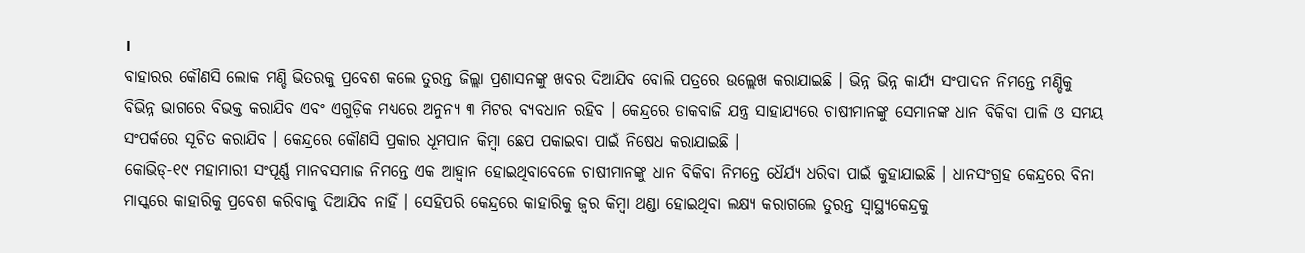।
ବାହାରର କୌଣସି ଲୋକ ମଣ୍ଡି ଭିତରକୁ ପ୍ରବେଶ କଲେ ତୁରନ୍ତ ଜିଲ୍ଲା ପ୍ରଶାସନଙ୍କୁ ଖବର ଦିଆଯିବ ବୋଲି ପତ୍ରରେ ଉଲ୍ଲେଖ କରାଯାଇଛି । ଭିନ୍ନ ଭିନ୍ନ କାର୍ଯ୍ୟ ସଂପାଦନ ନିମନ୍ତେ ମଣ୍ଡିକୁ ବିଭିନ୍ନ ଭାଗରେ ବିଭକ୍ତ କରାଯିବ ଏବଂ ଏଗୁଡ଼ିକ ମଧ୍ୟରେ ଅନୁନ୍ୟ ୩ ମିଟର ବ୍ୟବଧାନ ରହିବ । କେନ୍ଦ୍ରରେ ଡାକବାଜି ଯନ୍ତ୍ର ସାହାଯ୍ୟରେ ଚାଷୀମାନଙ୍କୁ ସେମାନଙ୍କ ଧାନ ବିକିବା ପାଳି ଓ ସମୟ ସଂପର୍କରେ ସୂଚିତ କରାଯିବ । କେନ୍ଦ୍ରରେ କୌଣସି ପ୍ରକାର ଧୂମପାନ କିମ୍ବା ଛେପ ପକାଇବା ପାଇଁ ନିଷେଧ କରାଯାଇଛି ।
କୋଭିଡ୍-୧୯ ମହାମାରୀ ସଂପୂର୍ଣ୍ଣ ମାନବସମାଜ ନିମନ୍ତେ ଏକ ଆହ୍ୱାନ ହୋଇଥିବାବେଳେ ଚାଷୀମାନଙ୍କୁ ଧାନ ବିକିବା ନିମନ୍ତେ ଧୈର୍ଯ୍ୟ ଧରିବା ପାଇଁ କୁହାଯାଇଛି । ଧାନସଂଗ୍ରହ କେନ୍ଦ୍ରରେ ବିନା ମାସ୍କରେ କାହାରିକୁ ପ୍ରବେଶ କରିବାକୁ ଦିଆଯିବ ନାହିଁ । ସେହିପରି କେନ୍ଦ୍ରରେ କାହାରିକୁ ଜ୍ୱର କିମ୍ବା ଥଣ୍ଡା ହୋଇଥିବା ଲକ୍ଷ୍ୟ କରାଗଲେ ତୁରନ୍ତ ସ୍ୱାସ୍ଥ୍ୟକେନ୍ଦ୍ରକୁ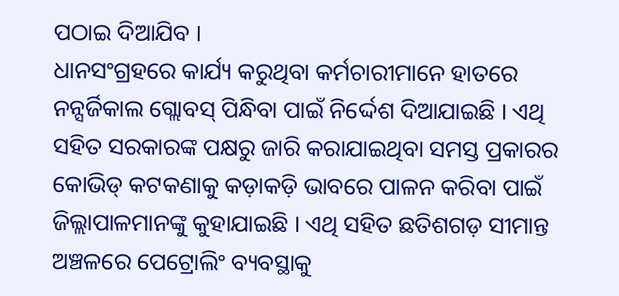ପଠାଇ ଦିଆଯିବ ।
ଧାନସଂଗ୍ରହରେ କାର୍ଯ୍ୟ କରୁଥିବା କର୍ମଚାରୀମାନେ ହାତରେ ନନ୍ସର୍ଜିକାଲ ଗ୍ଲୋବସ୍ ପିନ୍ଧିବା ପାଇଁ ନିର୍ଦ୍ଦେଶ ଦିଆଯାଇଛି । ଏଥି ସହିତ ସରକାରଙ୍କ ପକ୍ଷରୁ ଜାରି କରାଯାଇଥିବା ସମସ୍ତ ପ୍ରକାରର କୋଭିଡ୍ କଟକଣାକୁ କଡ଼ାକଡ଼ି ଭାବରେ ପାଳନ କରିବା ପାଇଁ ଜିଲ୍ଲାପାଳମାନଙ୍କୁ କୁହାଯାଇଛି । ଏଥି ସହିତ ଛତିଶଗଡ଼ ସୀମାନ୍ତ ଅଞ୍ଚଳରେ ପେଟ୍ରୋଲିଂ ବ୍ୟବସ୍ଥାକୁ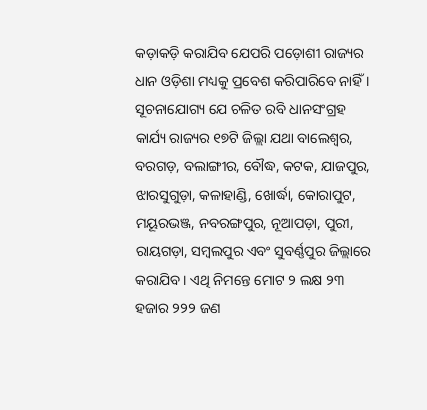କଡ଼ାକଡ଼ି କରାଯିବ ଯେପରି ପଡ଼ୋଶୀ ରାଜ୍ୟର ଧାନ ଓଡ଼ିଶା ମଧ୍ୟକୁ ପ୍ରବେଶ କରିପାରିବେ ନାହିଁ ।
ସୂଚନାଯୋଗ୍ୟ ଯେ ଚଳିତ ରବି ଧାନସଂଗ୍ରହ କାର୍ଯ୍ୟ ରାଜ୍ୟର ୧୭ଟି ଜିଲ୍ଲା ଯଥା ବାଲେଶ୍ୱର, ବରଗଡ଼, ବଲାଙ୍ଗୀର, ବୌଦ୍ଧ, କଟକ, ଯାଜପୁର, ଝାରସୁଗୁଡ଼ା, କଳାହାଣ୍ଡି, ଖୋର୍ଦ୍ଧା, କୋରାପୁଟ, ମୟୂରଭଞ୍ଜ, ନବରଙ୍ଗପୁର, ନୂଆପଡ଼ା, ପୁରୀ, ରାୟଗଡ଼ା, ସମ୍ବଲପୁର ଏବଂ ସୁବର୍ଣ୍ଣପୁର ଜିଲ୍ଲାରେ କରାଯିବ । ଏଥି ନିମନ୍ତେ ମୋଟ ୨ ଲକ୍ଷ ୨୩ ହଜାର ୨୨୨ ଜଣ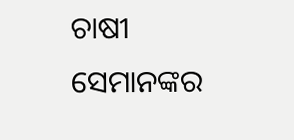ଚାଷୀ ସେମାନଙ୍କର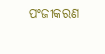ପଂଜୀକରଣ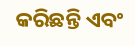କରିଛନ୍ତି ଏବଂ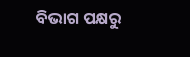ବିଭାଗ ପକ୍ଷରୁ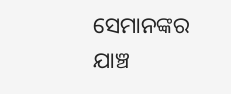ସେମାନଙ୍କର ଯାଞ୍ଚ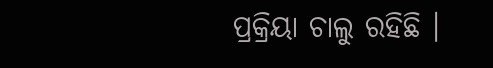ପ୍ରକ୍ରିୟା ଚାଲୁ ରହିଛି ।